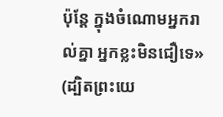ប៉ុន្តែ ក្នុងចំណោមអ្នករាល់គ្នា អ្នកខ្លះមិនជឿទេ» (ដ្បិតព្រះយេ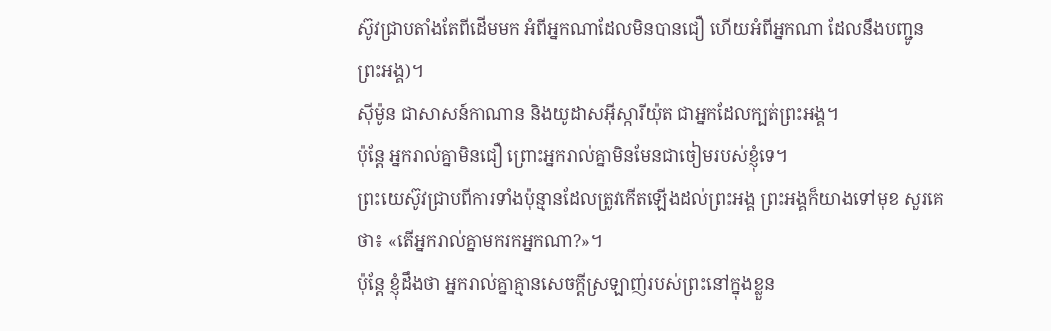ស៊ូវជ្រាបតាំងតែពីដើមមក អំពីអ្នកណាដែលមិនបានជឿ ហើយអំពីអ្នកណា ដែលនឹងបញ្ជូនព្រះអង្គ)។
ស៊ីម៉ូន ជាសាសន៍កាណាន និងយូដាសអ៊ីស្ការីយ៉ុត ជាអ្នកដែលក្បត់ព្រះអង្គ។
ប៉ុន្តែ អ្នករាល់គ្នាមិនជឿ ព្រោះអ្នករាល់គ្នាមិនមែនជាចៀមរបស់ខ្ញុំទេ។
ព្រះយេស៊ូវជ្រាបពីការទាំងប៉ុន្មានដែលត្រូវកើតឡើងដល់ព្រះអង្គ ព្រះអង្គក៏យាងទៅមុខ សួរគេថា៖ «តើអ្នករាល់គ្នាមករកអ្នកណា?»។
ប៉ុន្តែ ខ្ញុំដឹងថា អ្នករាល់គ្នាគ្មានសេចក្តីស្រឡាញ់របស់ព្រះនៅក្នុងខ្លួន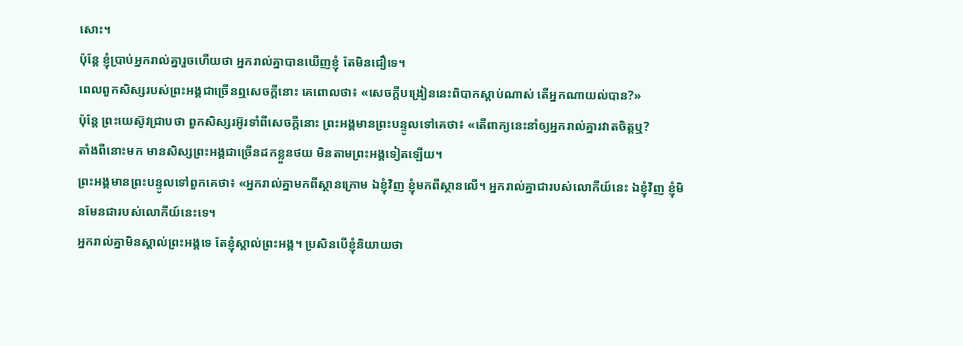សោះ។
ប៉ុន្តែ ខ្ញុំប្រាប់អ្នករាល់គ្នារួចហើយថា អ្នករាល់គ្នាបានឃើញខ្ញុំ តែមិនជឿទេ។
ពេលពួកសិស្សរបស់ព្រះអង្គជាច្រើនឮសេចក្ដីនោះ គេពោលថា៖ «សេចក្តីបង្រៀននេះពិបាកស្តាប់ណាស់ តើអ្នកណាយល់បាន?»
ប៉ុន្តែ ព្រះយេស៊ូវជ្រាបថា ពួកសិស្សរអ៊ូរទាំពីសេចក្ដីនោះ ព្រះអង្គមានព្រះបន្ទូលទៅគេថា៖ «តើពាក្យនេះនាំឲ្យអ្នករាល់គ្នារវាតចិត្តឬ?
តាំងពីនោះមក មានសិស្សព្រះអង្គជាច្រើនដកខ្លួនថយ មិនតាមព្រះអង្គទៀតឡើយ។
ព្រះអង្គមានព្រះបន្ទូលទៅពួកគេថា៖ «អ្នករាល់គ្នាមកពីស្ថានក្រោម ឯខ្ញុំវិញ ខ្ញុំមកពីស្ថានលើ។ អ្នករាល់គ្នាជារបស់លោកីយ៍នេះ ឯខ្ញុំវិញ ខ្ញុំមិនមែនជារបស់លោកីយ៍នេះទេ។
អ្នករាល់គ្នាមិនស្គាល់ព្រះអង្គទេ តែខ្ញុំស្គាល់ព្រះអង្គ។ ប្រសិនបើខ្ញុំនិយាយថា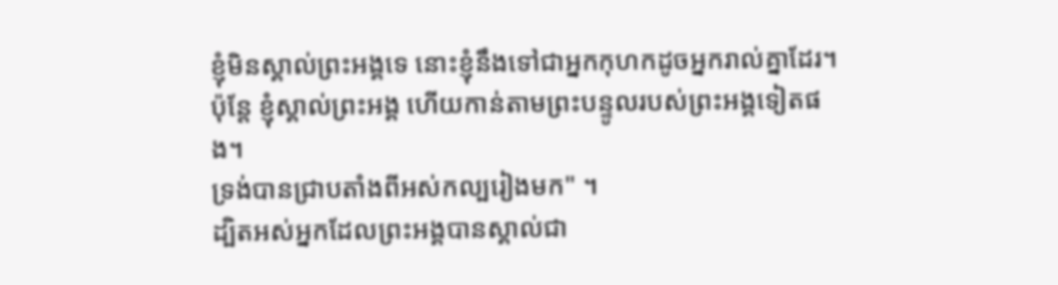ខ្ញុំមិនស្គាល់ព្រះអង្គទេ នោះខ្ញុំនឹងទៅជាអ្នកកុហកដូចអ្នករាល់គ្នាដែរ។ ប៉ុន្តែ ខ្ញុំស្គាល់ព្រះអង្គ ហើយកាន់តាមព្រះបន្ទូលរបស់ព្រះអង្គទៀតផង។
ទ្រង់បានជ្រាបតាំងពីអស់កល្បរៀងមក" ។
ដ្បិតអស់អ្នកដែលព្រះអង្គបានស្គាល់ជា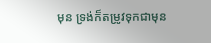មុន ទ្រង់ក៏តម្រូវទុកជាមុន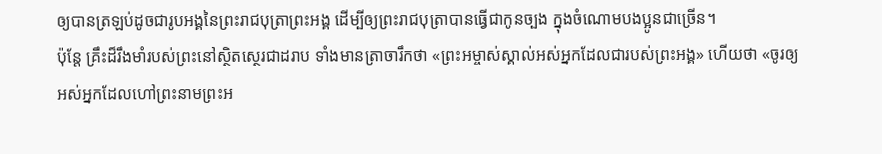ឲ្យបានត្រឡប់ដូចជារូបអង្គនៃព្រះរាជបុត្រាព្រះអង្គ ដើម្បីឲ្យព្រះរាជបុត្រាបានធ្វើជាកូនច្បង ក្នុងចំណោមបងប្អូនជាច្រើន។
ប៉ុន្តែ គ្រឹះដ៏រឹងមាំរបស់ព្រះនៅស្ថិតស្ថេរជាដរាប ទាំងមានត្រាចារឹកថា «ព្រះអម្ចាស់ស្គាល់អស់អ្នកដែលជារបស់ព្រះអង្គ» ហើយថា «ចូរឲ្យអស់អ្នកដែលហៅព្រះនាមព្រះអ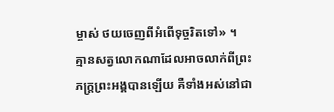ម្ចាស់ ថយចេញពីអំពើទុច្ចរិតទៅ» ។
គ្មានសត្វលោកណាដែលអាចលាក់ពីព្រះភក្ត្រព្រះអង្គបានឡើយ គឺទាំងអស់នៅជា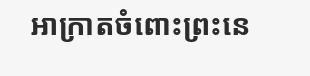អាក្រាតចំពោះព្រះនេ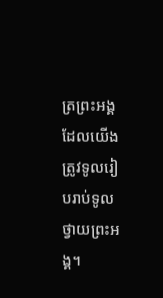ត្រព្រះអង្គ ដែលយើងត្រូវទូលរៀបរាប់ទូលថ្វាយព្រះអង្គ។